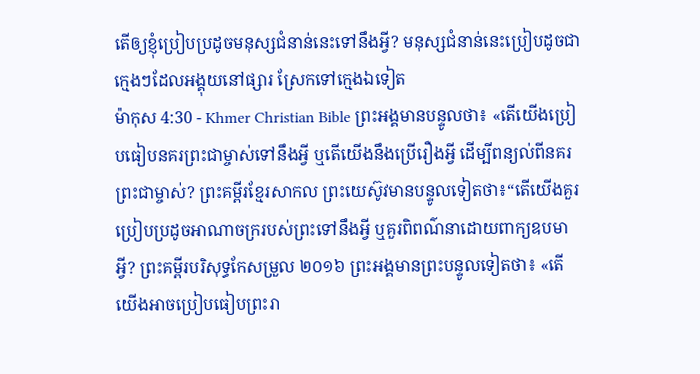តើឲ្យខ្ញុំប្រៀបប្រដូចមនុស្សជំនាន់នេះទៅនឹងអ្វី? មនុស្សជំនាន់នេះប្រៀបដូចជាក្មេងៗដែលអង្គុយនៅផ្សារ ស្រែកទៅក្មេងឯទៀត
ម៉ាកុស 4:30 - Khmer Christian Bible ព្រះអង្គមានបន្ទូលថា៖ «តើយើងប្រៀបធៀបនគរព្រះជាម្ចាស់ទៅនឹងអ្វី ឬតើយើងនឹងប្រើរឿងអ្វី ដើម្បីពន្យល់ពីនគរព្រះជាម្ចាស់? ព្រះគម្ពីរខ្មែរសាកល ព្រះយេស៊ូវមានបន្ទូលទៀតថា៖“តើយើងគួរប្រៀបប្រដូចអាណាចក្ររបស់ព្រះទៅនឹងអ្វី ឬគួរពិពណ៌នាដោយពាក្យឧបមាអ្វី? ព្រះគម្ពីរបរិសុទ្ធកែសម្រួល ២០១៦ ព្រះអង្គមានព្រះបន្ទូលទៀតថា៖ «តើយើងអាចប្រៀបធៀបព្រះរា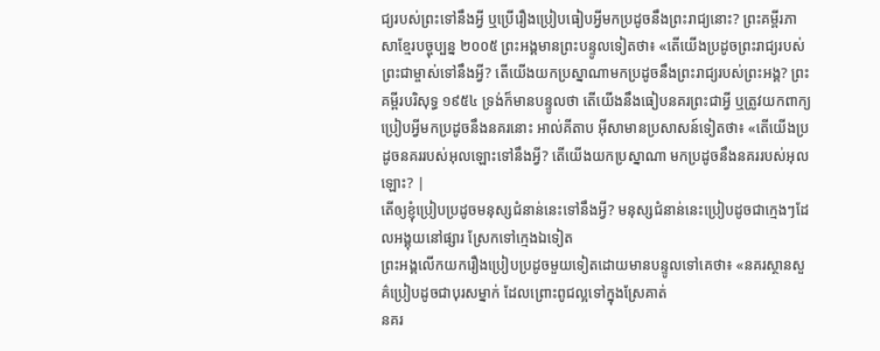ជ្យរបស់ព្រះទៅនឹងអ្វី ឬប្រើរឿងប្រៀបធៀបអ្វីមកប្រដូចនឹងព្រះរាជ្យនោះ? ព្រះគម្ពីរភាសាខ្មែរបច្ចុប្បន្ន ២០០៥ ព្រះអង្គមានព្រះបន្ទូលទៀតថា៖ «តើយើងប្រដូចព្រះរាជ្យរបស់ព្រះជាម្ចាស់ទៅនឹងអ្វី? តើយើងយកប្រស្នាណាមកប្រដូចនឹងព្រះរាជ្យរបស់ព្រះអង្គ? ព្រះគម្ពីរបរិសុទ្ធ ១៩៥៤ ទ្រង់ក៏មានបន្ទូលថា តើយើងនឹងធៀបនគរព្រះជាអ្វី ឬត្រូវយកពាក្យប្រៀបអ្វីមកប្រដូចនឹងនគរនោះ អាល់គីតាប អ៊ីសាមានប្រសាសន៍ទៀតថា៖ «តើយើងប្រដូចនគររបស់អុលឡោះទៅនឹងអ្វី? តើយើងយកប្រស្នាណា មកប្រដូចនឹងនគររបស់អុលឡោះ? |
តើឲ្យខ្ញុំប្រៀបប្រដូចមនុស្សជំនាន់នេះទៅនឹងអ្វី? មនុស្សជំនាន់នេះប្រៀបដូចជាក្មេងៗដែលអង្គុយនៅផ្សារ ស្រែកទៅក្មេងឯទៀត
ព្រះអង្គលើកយករឿងប្រៀបប្រដូចមួយទៀតដោយមានបន្ទូលទៅគេថា៖ «នគរស្ថានសួគ៌ប្រៀបដូចជាបុរសម្នាក់ ដែលព្រោះពូជល្អទៅក្នុងស្រែគាត់
នគរ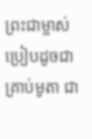ព្រះជាម្ចាស់ប្រៀបដូចជាគ្រាប់មូតា ជា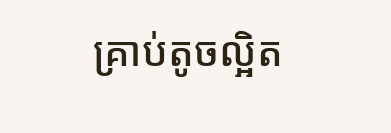គ្រាប់តូចល្អិត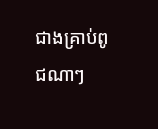ជាងគ្រាប់ពូជណាៗ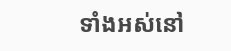ទាំងអស់នៅ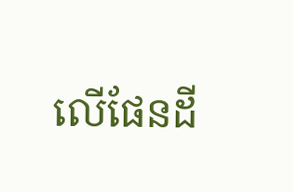លើផែនដី